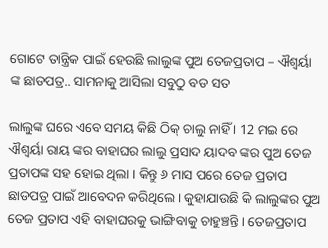ଗୋଟେ ତାନ୍ତ୍ରିକ ପାଇଁ ହେଉଛି ଲାଲୁଙ୍କ ପୁଅ ତେଜପ୍ରତାପ – ଐଶ୍ୱର୍ୟା ଙ୍କ ଛାଡପତ୍ର.. ସାମନାକୁ ଆସିଲା ସବୁଠୁ ବଡ ସତ

ଲାଲୁଙ୍କ ଘରେ ଏବେ ସମୟ କିଛି ଠିକ୍ ଚାଲୁ ନାହିଁ । 12 ମଇ ରେ ଐଶ୍ୱର୍ୟା ରାୟ ଙ୍କର ବାହାଘର ଲାଲୁ ପ୍ରସାଦ ୟାଦବ ଙ୍କର ପୁଅ ତେଜ ପ୍ରତାପଙ୍କ ସହ ହୋଇ ଥିଲା । କିନ୍ତୁ ୬ ମାସ ପରେ ତେଜ ପ୍ରତାପ ଛାଡପତ୍ର ପାଇଁ ଆବେଦନ କରିଥିଲେ । କୁହାଯାଉଛି କି ଲାଲୁଙ୍କର ପୁଅ ତେଜ ପ୍ରତାପ ଏହି ବାହାଘରକୁ ଭାଙ୍ଗିବାକୁ ଚାହୁଞ୍ଚନ୍ତି । ତେଜପ୍ରତାପ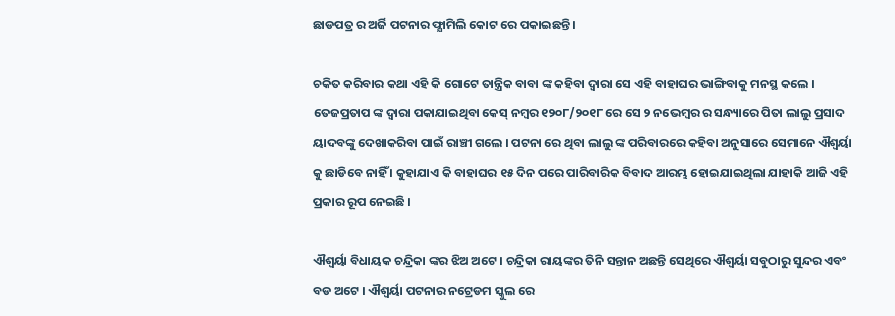ଛାଡପତ୍ର ର ଅର୍ଜି ପଟନାର ଫ୍ଯାମିଲି କୋଟ ରେ ପକାଇଛନ୍ତି ।

ଚକିତ କରିବାର କଥା ଏହି କି ଗୋଟେ ତାନ୍ତ୍ରିକ ବାବା ଙ୍କ କହିବା ଦ୍ଵାରା ସେ ଏହି ବାହାଘର ଭାଙ୍ଗିବାକୁ ମନସ୍ଥ କଲେ । ତେଜପ୍ରତାପ ଙ୍କ ଦ୍ଵାରା ପକାଯାଇଥିବା କେସ୍ ନମ୍ବର ୧୨୦୮/୨୦୧୮ ରେ ସେ ୨ ନଭେମ୍ବର ର ସନ୍ଧ୍ୟାରେ ପିତା ଲାଲୁ ପ୍ରସାଦ ୟାଦବଙ୍କୁ ଦେଖାକରିବା ପାଇଁ ରାଞ୍ଚୀ ଗଲେ । ପଟନା ରେ ଥିବା ଲାଲୁ ଙ୍କ ପରିବାରରେ କହିବା ଅନୁସାରେ ସେମାନେ ଐଶ୍ୱର୍ୟା କୁ ଛାଡିବେ ନାହିଁ । କୁହାଯାଏ କି ବାହାଘର ୧୫ ଦିନ ପରେ ପାରିବାରିକ ବିବାଦ ଆରମ୍ଭ ହୋଇଯାଇଥିଲା ଯାହାକି ଆଜି ଏହି ପ୍ରକାର ରୂପ ନେଇଛି ।

ଐଶ୍ୱର୍ୟା ବିଧାୟକ ଚନ୍ଦ୍ରିକା ଙ୍କର ଝିଅ ଅଟେ । ଚନ୍ଦ୍ରିକା ରାୟଙ୍କର ତିନି ସନ୍ତାନ ଅଛନ୍ତି ସେଥିରେ ଐଶ୍ୱର୍ୟା ସବୁଠାରୁ ସୁନ୍ଦର ଏବଂ ବଡ ଅଟେ । ଐଶ୍ୱର୍ୟା ପଟନାର ନଟ୍ରେଡମ ସ୍କୁଲ ରେ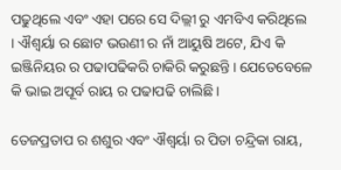ପଢୁଥିଲେ ଏବଂ ଏହା ପରେ ସେ ଦିଲ୍ଲୀ ରୁ ଏମବିଏ କରିଥିଲେ । ଐଶ୍ୱର୍ୟା ର ଛୋଟ ଭଉଣୀ ର ନାଁ ଆୟୁଷି ଅଟେ, ଯିଏ କି ଇଞ୍ଜିନିୟର ର ପଢାପଢିକରି ଚାକିରି କରୁଛନ୍ତି । ଯେତେବେଳେ କି ଭାଇ ଅପୂର୍ବ ରାୟ ର ପଢାପଢି ଚାଲିଛି ।

ତେଜପ୍ରତାପ ର ଶଶୁର ଏବଂ ଐଶ୍ୱର୍ୟା ର ପିତା ଚନ୍ଦ୍ରିକା ରାୟ,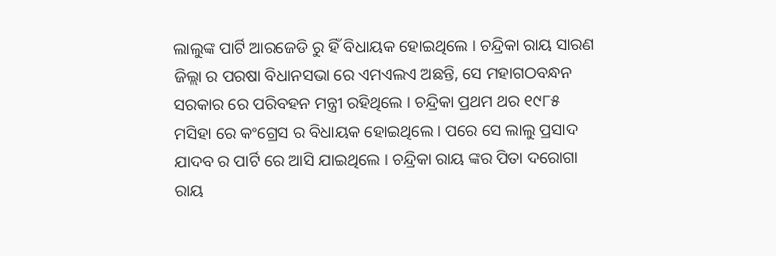ଲାଲୁଙ୍କ ପାର୍ଟି ଆରଜେଡି ରୁ ହିଁ ବିଧାୟକ ହୋଇଥିଲେ । ଚନ୍ଦ୍ରିକା ରାୟ ସାରଣ ଜିଲ୍ଲା ର ପରଷା ବିଧାନସଭା ରେ ଏମଏଲଏ ଅଛନ୍ତି, ସେ ମହାଗଠବନ୍ଧନ ସରକାର ରେ ପରିବହନ ମନ୍ତ୍ରୀ ରହିଥିଲେ । ଚନ୍ଦ୍ରିକା ପ୍ରଥମ ଥର ୧୯୮୫ ମସିହା ରେ କଂଗ୍ରେସ ର ବିଧାୟକ ହୋଇଥିଲେ । ପରେ ସେ ଲାଲୁ ପ୍ରସାଦ ଯାଦବ ର ପାର୍ଟି ରେ ଆସି ଯାଇଥିଲେ । ଚନ୍ଦ୍ରିକା ରାୟ ଙ୍କର ପିତା ଦରୋଗା ରାୟ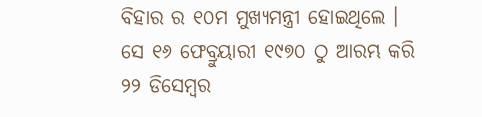ବିହାର ର ୧୦ମ ମୁଖ୍ୟମନ୍ତ୍ରୀ ହୋଇଥିଲେ । ସେ ୧୬ ଫେବ୍ରୁୟାରୀ ୧୯୭୦ ଠୁ ଆରମ୍ଭ କରି ୨୨ ଡିସେମ୍ବର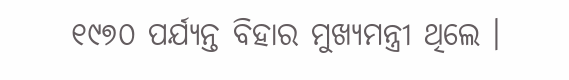୧୯୭୦ ପର୍ଯ୍ୟନ୍ତ ବିହାର ମୁଖ୍ୟମନ୍ତ୍ରୀ ଥିଲେ ।